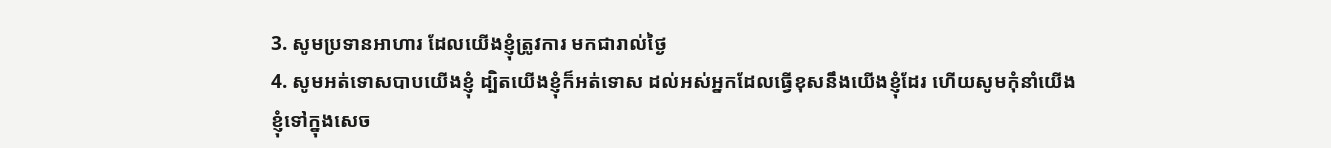3. សូមប្រទានអាហារ ដែលយើងខ្ញុំត្រូវការ មកជារាល់ថ្ងៃ
4. សូមអត់ទោសបាបយើងខ្ញុំ ដ្បិតយើងខ្ញុំក៏អត់ទោស ដល់អស់អ្នកដែលធ្វើខុសនឹងយើងខ្ញុំដែរ ហើយសូមកុំនាំយើងខ្ញុំទៅក្នុងសេច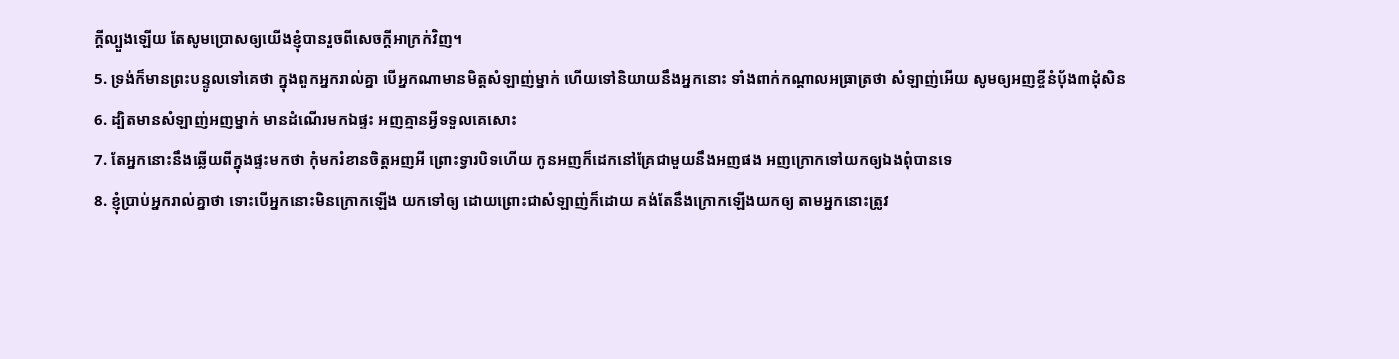ក្ដីល្បួងឡើយ តែសូមប្រោសឲ្យយើងខ្ញុំបានរួចពីសេចក្ដីអាក្រក់វិញ។
5. ទ្រង់ក៏មានព្រះបន្ទូលទៅគេថា ក្នុងពួកអ្នករាល់គ្នា បើអ្នកណាមានមិត្តសំឡាញ់ម្នាក់ ហើយទៅនិយាយនឹងអ្នកនោះ ទាំងពាក់កណ្តាលអធ្រាត្រថា សំឡាញ់អើយ សូមឲ្យអញខ្ចីនំបុ័ង៣ដុំសិន
6. ដ្បិតមានសំឡាញ់អញម្នាក់ មានដំណើរមកឯផ្ទះ អញគ្មានអ្វីទទួលគេសោះ
7. តែអ្នកនោះនឹងឆ្លើយពីក្នុងផ្ទះមកថា កុំមករំខានចិត្តអញអី ព្រោះទ្វារបិទហើយ កូនអញក៏ដេកនៅគ្រែជាមួយនឹងអញផង អញក្រោកទៅយកឲ្យឯងពុំបានទេ
8. ខ្ញុំប្រាប់អ្នករាល់គ្នាថា ទោះបើអ្នកនោះមិនក្រោកឡើង យកទៅឲ្យ ដោយព្រោះជាសំឡាញ់ក៏ដោយ គង់តែនឹងក្រោកឡើងយកឲ្យ តាមអ្នកនោះត្រូវ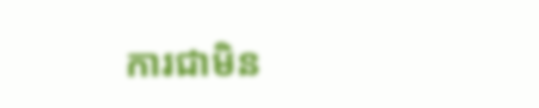ការជាមិន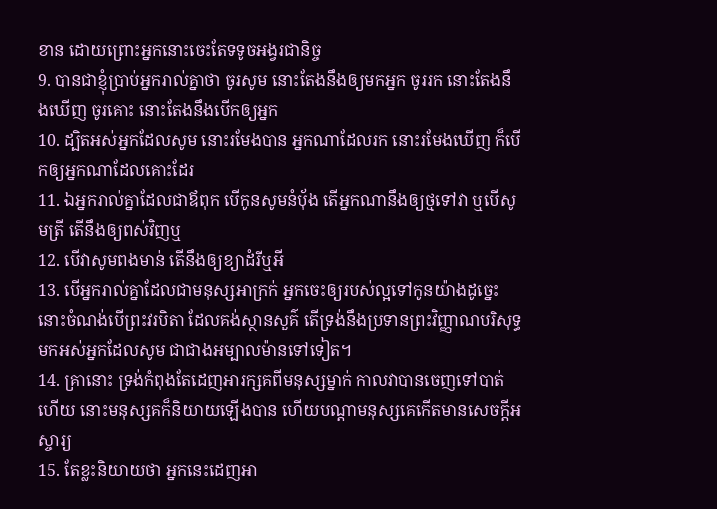ខាន ដោយព្រោះអ្នកនោះចេះតែទទូចអង្វរជានិច្ច
9. បានជាខ្ញុំប្រាប់អ្នករាល់គ្នាថា ចូរសូម នោះតែងនឹងឲ្យមកអ្នក ចូររក នោះតែងនឹងឃើញ ចូរគោះ នោះតែងនឹងបើកឲ្យអ្នក
10. ដ្បិតអស់អ្នកដែលសូម នោះរមែងបាន អ្នកណាដែលរក នោះរមែងឃើញ ក៏បើកឲ្យអ្នកណាដែលគោះដែរ
11. ឯអ្នករាល់គ្នាដែលជាឪពុក បើកូនសូមនំបុ័ង តើអ្នកណានឹងឲ្យថ្មទៅវា ឬបើសូមត្រី តើនឹងឲ្យពស់វិញឬ
12. បើវាសូមពងមាន់ តើនឹងឲ្យខ្យាដំរីឬអី
13. បើអ្នករាល់គ្នាដែលជាមនុស្សអាក្រក់ អ្នកចេះឲ្យរបស់ល្អទៅកូនយ៉ាងដូច្នេះ នោះចំណង់បើព្រះវរបិតា ដែលគង់ស្ថានសួគ៌ តើទ្រង់នឹងប្រទានព្រះវិញ្ញាណបរិសុទ្ធ មកអស់អ្នកដែលសូម ជាជាងអម្បាលម៉ានទៅទៀត។
14. គ្រានោះ ទ្រង់កំពុងតែដេញអារក្សគពីមនុស្សម្នាក់ កាលវាបានចេញទៅបាត់ហើយ នោះមនុស្សគក៏និយាយឡើងបាន ហើយបណ្តាមនុស្សគេកើតមានសេចក្ដីអស្ចារ្យ
15. តែខ្លះនិយាយថា អ្នកនេះដេញអា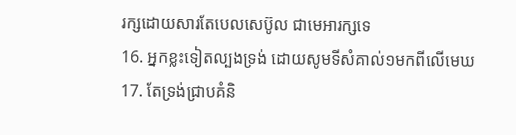រក្សដោយសារតែបេលសេប៊ូល ជាមេអារក្សទេ
16. អ្នកខ្លះទៀតល្បងទ្រង់ ដោយសូមទីសំគាល់១មកពីលើមេឃ
17. តែទ្រង់ជ្រាបគំនិ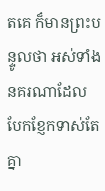តគេ ក៏មានព្រះបន្ទូលថា អស់ទាំងនគរណាដែលបែកខ្ញែកទាស់តែគ្នា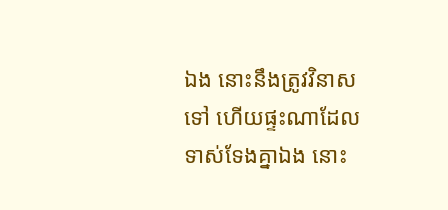ឯង នោះនឹងត្រូវវិនាសទៅ ហើយផ្ទះណាដែលទាស់ទែងគ្នាឯង នោះ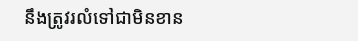នឹងត្រូវរលំទៅជាមិនខាន